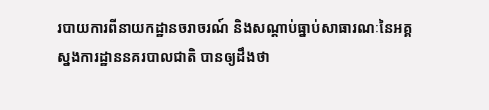របាយការពីនាយកដ្ឋានចរាចរណ៍ និងសណ្តាប់ធ្នាប់សាធារណៈនៃអគ្គស្នងការដ្ឋាននគរបាលជាតិ បានឲ្យដឹងថា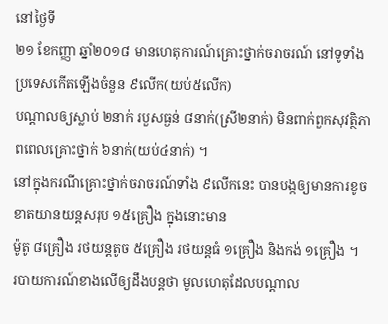នៅថ្ងៃទី
២១ ខែកញ្ញា ឆ្នាំ២០១៨ មានហេតុការណ៍គ្រោះថ្នាក់ចរាចរណ៍ នៅទូទាំងប្រទេសកើតឡើងចំនួន ៩លើក(យប់៥លើក)
បណ្តាលឲ្យស្លាប់ ២នាក់ របួសធ្ងន់ ៨នាក់(ស្រី២នាក់) មិនពាក់ពួកសុវត្ថិភាពពេលគ្រោះថ្នាក់ ៦នាក់(យប់៤នាក់) ។
នៅក្នុងករណីគ្រោះថ្នាក់ចរាចរណ៍ទាំង ៩លើកនេះ បានបង្កឲ្យមានការខូចខាតយានយន្តសរុប ១៥គ្រឿង ក្នុងនោះមាន
ម៉ូតូ ៨គ្រឿង រថយន្តតូច ៥គ្រឿង រថយន្តធំ ១គ្រឿង និងកង់ ១គ្រឿង ។
របាយការណ៍ខាងលើឲ្យដឹងបន្តថា មូលហេតុដែលបណ្តាល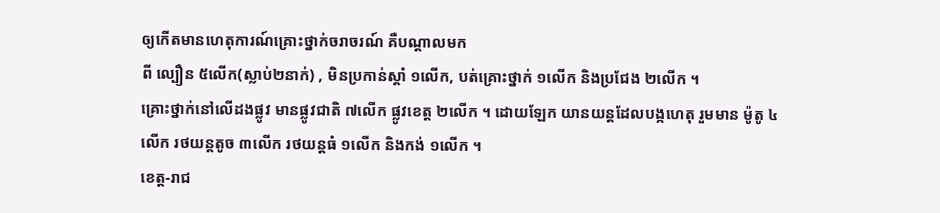ឲ្យកើតមានហេតុការណ៍គ្រោះថ្នាក់ចរាចរណ៍ គឺបណ្តាលមក
ពី ល្បឿន ៥លើក(ស្លាប់២នាក់) , មិនប្រកាន់ស្តាំ ១លើក, បត់គ្រោះថ្នាក់ ១លើក និងប្រជែង ២លើក ។
គ្រោះថ្នាក់នៅលើដងផ្លូវ មានផ្លូវជាតិ ៧លើក ផ្លូវខេត្ត ២លើក ។ ដោយឡែក យានយន្តដែលបង្កហេតុ រួមមាន ម៉ូតូ ៤
លើក រថយន្តតូច ៣លើក រថយន្តធំ ១លើក និងកង់ ១លើក ។
ខេត្ត-រាជ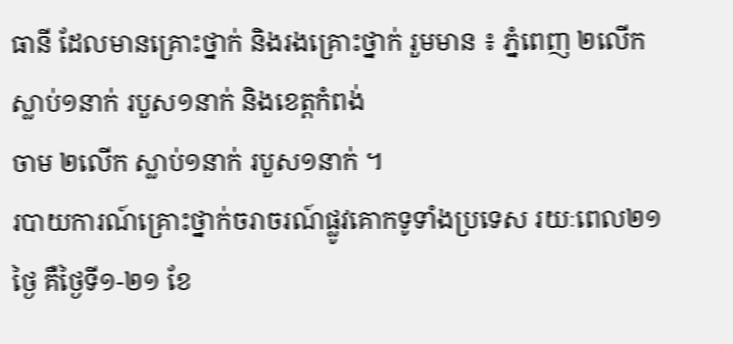ធានី ដែលមានគ្រោះថ្នាក់ និងរងគ្រោះថ្នាក់ រួមមាន ៖ ភ្នំពេញ ២លើក ស្លាប់១នាក់ របួស១នាក់ និងខេត្តកំពង់
ចាម ២លើក ស្លាប់១នាក់ របួស១នាក់ ។
របាយការណ៍គ្រោះថ្នាក់ចរាចរណ៍ផ្លូវគោកទូទាំងប្រទេស រយៈពេល២១ថ្ងៃ គឺថ្ងៃទី១-២១ ខែ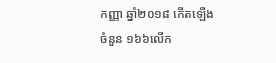កញ្ញា ឆ្នាំ២០១៨ កើតឡើង
ចំនួន ១៦៦លើក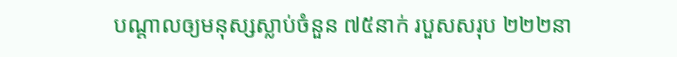បណ្តាលឲ្យមនុស្សស្លាប់ចំនួន ៧៥នាក់ របួសសរុប ២២២នា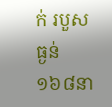ក់ របួសធ្ងន់ ១៦៨នា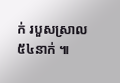ក់ របួសស្រាល
៥៤នាក់ ៕